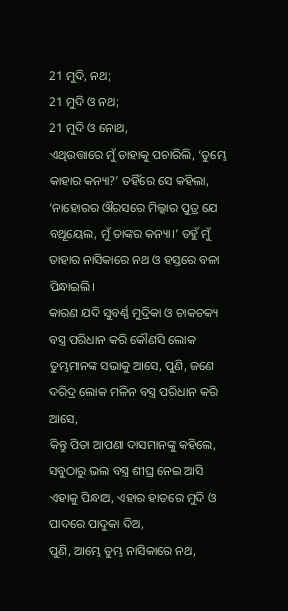21 ମୁଦି, ନଥ;
21 ମୁଦି ଓ ନଥ;
21 ମୁଦି ଓ ନୋଥ,
ଏଥିଉତ୍ତାରେ ମୁଁ ତାହାକୁ ପଚାରିଲି, ‘ତୁମ୍ଭେ କାହାର କନ୍ୟା?’ ତହିଁରେ ସେ କହିଲା, ‘ନାହୋରର ଔରସରେ ମିଲ୍କାର ପୁତ୍ର ଯେ ବଥୂୟେଲ, ମୁଁ ତାଙ୍କର କନ୍ୟା।’ ତହୁଁ ମୁଁ ତାହାର ନାସିକାରେ ନଥ ଓ ହସ୍ତରେ ବଳା ପିନ୍ଧାଇଲି।
କାରଣ ଯଦି ସୁବର୍ଣ୍ଣ ମୁଦ୍ରିକା ଓ ଚାକଚକ୍ୟ ବସ୍ତ୍ର ପରିଧାନ କରି କୌଣସି ଲୋକ ତୁମ୍ଭମାନଙ୍କ ସଭାକୁ ଆସେ, ପୁଣି, ଜଣେ ଦରିଦ୍ର ଲୋକ ମଳିନ ବସ୍ତ୍ର ପରିଧାନ କରି ଆସେ,
କିନ୍ତୁ ପିତା ଆପଣା ଦାସମାନଙ୍କୁ କହିଲେ, ସବୁଠାରୁ ଭଲ ବସ୍ତ୍ର ଶୀଘ୍ର ନେଇ ଆସି ଏହାକୁ ପିନ୍ଧାଅ, ଏହାର ହାତରେ ମୁଦି ଓ ପାଦରେ ପାଦୁକା ଦିଅ,
ପୁଣି, ଆମ୍ଭେ ତୁମ୍ଭ ନାସିକାରେ ନଥ,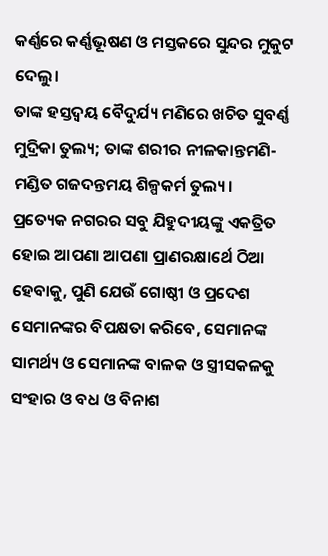କର୍ଣ୍ଣରେ କର୍ଣ୍ଣଭୂଷଣ ଓ ମସ୍ତକରେ ସୁନ୍ଦର ମୁକୁଟ ଦେଲୁ।
ତାଙ୍କ ହସ୍ତଦ୍ୱୟ ବୈଦୁର୍ଯ୍ୟ ମଣିରେ ଖଚିତ ସୁବର୍ଣ୍ଣ ମୁଦ୍ରିକା ତୁଲ୍ୟ; ତାଙ୍କ ଶରୀର ନୀଳକାନ୍ତମଣି-ମଣ୍ଡିତ ଗଜଦନ୍ତମୟ ଶିଳ୍ପକର୍ମ ତୁଲ୍ୟ।
ପ୍ରତ୍ୟେକ ନଗରର ସବୁ ଯିହୁଦୀୟଙ୍କୁ ଏକତ୍ରିତ ହୋଇ ଆପଣା ଆପଣା ପ୍ରାଣରକ୍ଷାର୍ଥେ ଠିଆ ହେବାକୁ, ପୁଣି ଯେଉଁ ଗୋଷ୍ଠୀ ଓ ପ୍ରଦେଶ ସେମାନଙ୍କର ବିପକ୍ଷତା କରିବେ, ସେମାନଙ୍କ ସାମର୍ଥ୍ୟ ଓ ସେମାନଙ୍କ ବାଳକ ଓ ସ୍ତ୍ରୀସକଳକୁ ସଂହାର ଓ ବଧ ଓ ବିନାଶ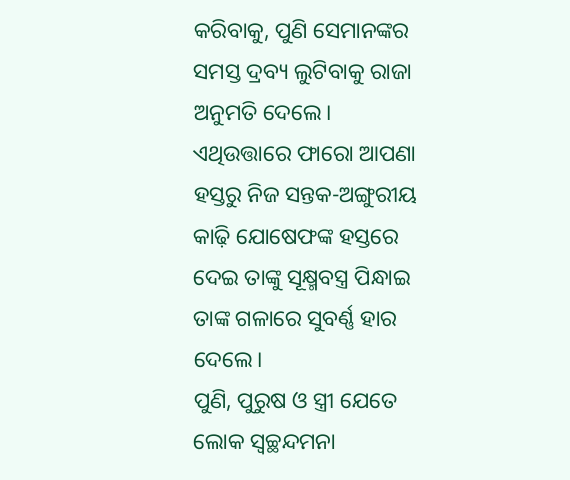କରିବାକୁ, ପୁଣି ସେମାନଙ୍କର ସମସ୍ତ ଦ୍ରବ୍ୟ ଲୁଟିବାକୁ ରାଜା ଅନୁମତି ଦେଲେ।
ଏଥିଉତ୍ତାରେ ଫାରୋ ଆପଣା ହସ୍ତରୁ ନିଜ ସନ୍ତକ-ଅଙ୍ଗୁରୀୟ କାଢ଼ି ଯୋଷେଫଙ୍କ ହସ୍ତରେ ଦେଇ ତାଙ୍କୁ ସୂକ୍ଷ୍ମବସ୍ତ୍ର ପିନ୍ଧାଇ ତାଙ୍କ ଗଳାରେ ସୁବର୍ଣ୍ଣ ହାର ଦେଲେ।
ପୁଣି, ପୁରୁଷ ଓ ସ୍ତ୍ରୀ ଯେତେ ଲୋକ ସ୍ୱଚ୍ଛନ୍ଦମନା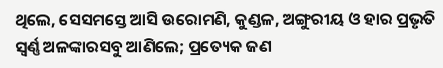ଥିଲେ, ସେସମସ୍ତେ ଆସି ଉରୋମଣି, କୁଣ୍ଡଳ, ଅଙ୍ଗୁରୀୟ ଓ ହାର ପ୍ରଭୃତି ସ୍ୱର୍ଣ୍ଣ ଅଳଙ୍କାରସବୁ ଆଣିଲେ; ପ୍ରତ୍ୟେକ ଜଣ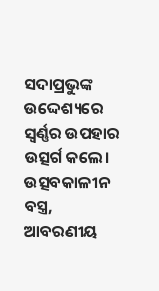ସଦାପ୍ରଭୁଙ୍କ ଉଦ୍ଦେଶ୍ୟରେ ସ୍ୱର୍ଣ୍ଣର ଉପହାର ଉତ୍ସର୍ଗ କଲେ।
ଉତ୍ସବକାଳୀନ ବସ୍ତ୍ର, ଆବରଣୀୟ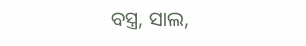ବସ୍ତ୍ର, ସାଲ,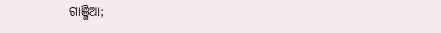ଗାଞ୍ଜିଆ;